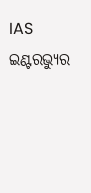IAS ଇଣ୍ଟରଭ୍ୟୁର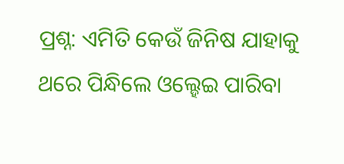ପ୍ରଶ୍ନ: ଏମିତି କେଉଁ ଜିନିଷ ଯାହାକୁ ଥରେ ପିନ୍ଧିଲେ ଓଲ୍ହେଇ ପାରିବା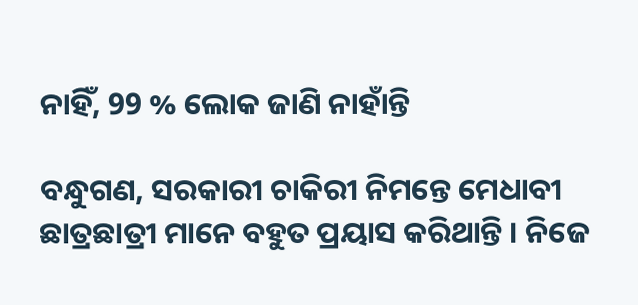ନାହିଁ, 99 % ଲୋକ ଜାଣି ନାହାଁନ୍ତି

ବନ୍ଧୁଗଣ, ସରକାରୀ ଚାକିରୀ ନିମନ୍ତେ ମେଧାବୀ ଛାତ୍ରଛାତ୍ରୀ ମାନେ ବହୁତ ପ୍ରୟାସ କରିଥାନ୍ତି । ନିଜେ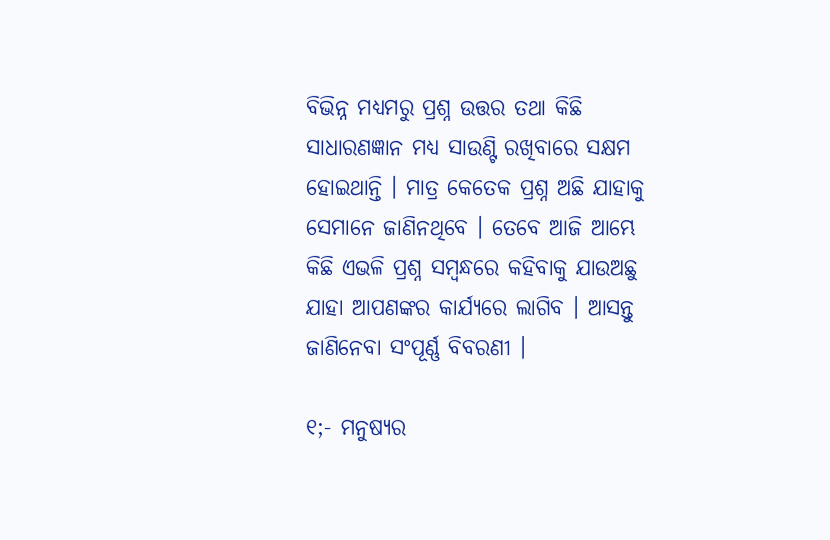ବିଭିନ୍ନ ମଧ୍ୟମରୁ ପ୍ରଶ୍ନ ଉତ୍ତର ତଥା କିଛି ସାଧାରଣଜ୍ଞାନ ମଧ୍ୟ ସାଉଣ୍ଟି ରଖିବାରେ ସକ୍ଷମ ହୋଇଥାନ୍ତି । ମାତ୍ର କେତେକ ପ୍ରଶ୍ନ ଅଛି ଯାହାକୁ ସେମାନେ ଜାଣିନଥିବେ । ତେବେ ଆଜି ଆମ୍ଭେ କିଛି ଏଭଳି ପ୍ରଶ୍ନ ସମ୍ବନ୍ଧରେ କହିବାକୁ ଯାଉଅଛୁ ଯାହା ଆପଣଙ୍କର କାର୍ଯ୍ୟରେ ଲାଗିବ । ଆସନ୍ତୁ ଜାଣିନେବା ସଂପୂର୍ଣ୍ଣ ବିବରଣୀ ।

୧;- ମନୁଷ୍ୟର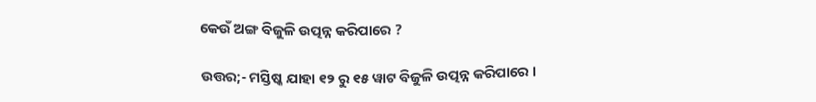କେଉଁ ଅଙ୍ଗ ବିଜୁଳି ଉତ୍ପନ୍ନ କରିପାରେ ?

ଉତ୍ତର;- ମସ୍ତିଷ୍କ ଯାହା ୧୨ ରୁ ୧୫ ୱାଟ ବିଜୁଳି ଉତ୍ପନ୍ନ କରିପାରେ ।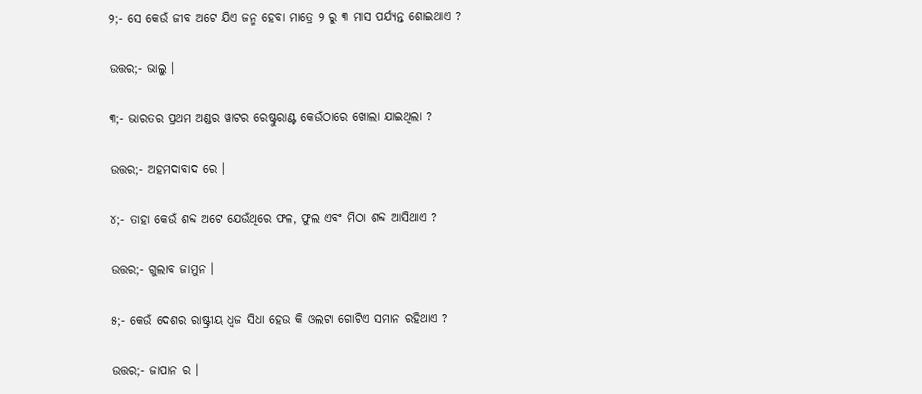୨;- ସେ କେଉଁ ଜୀବ ଅଟେ ଯିଏ ଜନ୍ମ ହେବା ମାତ୍ରେ ୨ ରୁ ୩ ମାସ ପର୍ଯ୍ୟନ୍ତ ଶୋଇଥାଏ ?

ଉତ୍ତର;- ଭାଲୁ ।

୩;- ଭାରତର ପ୍ରଥମ ଅଣ୍ଡର ୱାଟର ରେଷ୍ଟୁରାଣ୍ଟ କେଉଁଠାରେ ଖୋଲା ଯାଇଥିଲା ?

ଉତ୍ତର;- ଅହମଦାବାଦ ରେ ।

୪;- ତାହା କେଉଁ ଶବ୍ଦ ଅଟେ ଯେଉଁଥିରେ ଫଳ, ଫୁଲ ଏବଂ ମିଠା ଶବ୍ଦ ଆସିଥାଏ ?

ଉତ୍ତର;- ଗୁଲାବ ଜାମୁନ ।

୫;- କେଉଁ ଦେଶର ରାଷ୍ଟ୍ରୀୟ ଧ୍ଵଜ ସିଧା ହେଉ କି ଓଲଟା ଗୋଟିଏ ସମାନ ରହିଥାଏ ?

ଉତ୍ତର;- ଜାପାନ ର ।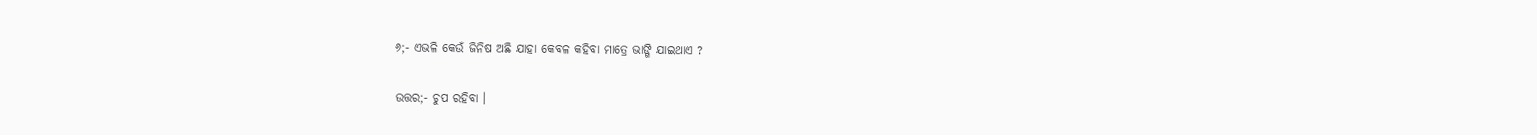୬;- ଏଭଳି କେଉଁ ଜିନିଷ ଅଛି ଯାହା କେବଳ କହିବା ମାତ୍ରେ ଭାଙ୍ଗି ଯାଇଥାଏ ?

ଉତ୍ତର;- ଚୁପ ରହିବା ।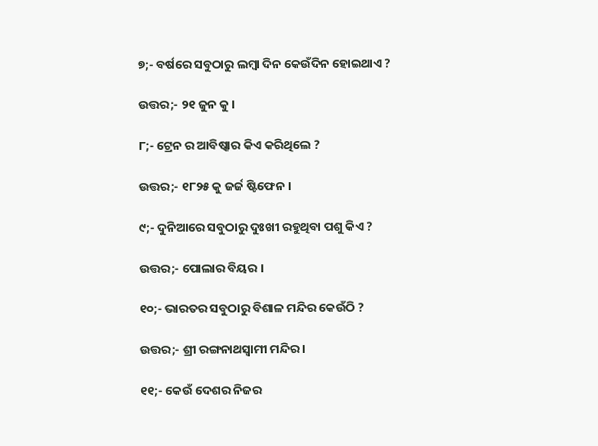୭;- ବର୍ଷରେ ସବୁଠାରୁ ଲମ୍ବା ଦିନ କେଉଁଦିନ ହୋଇଥାଏ ?

ଉତ୍ତର;- ୨୧ ଜୁନ କୁ ।

୮;- ଟ୍ରେନ ର ଆବିଷ୍କାର କିଏ କରିଥିଲେ ?

ଉତ୍ତର;- ୧୮୨୫ କୁ ଜର୍ଜ ଷ୍ଟିଫେନ ।

୯;- ଦୁନିଆରେ ସବୁଠାରୁ ଦୁଃଖୀ ରହୁଥିବା ପଶୁ କିଏ ?

ଉତ୍ତର;- ପୋଲାର ବିୟର ।

୧୦;- ଭାରତର ସବୁଠାରୁ ବିଶାଳ ମନ୍ଦିର କେଉଁଠି ?

ଉତ୍ତର;- ଶ୍ରୀ ରଙ୍ଗନାଥସ୍ଵାମୀ ମନ୍ଦିର ।

୧୧;- କେଉଁ ଦେଶର ନିଜର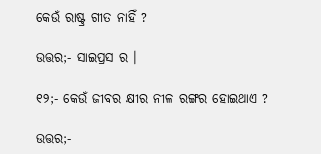କେଉଁ ରାଷ୍ଟ୍ର ଗୀତ ନାହିଁ ?

ଉତ୍ତର;- ସାଇପ୍ରସ ର ।

୧୨;- କେଉଁ ଜୀବର କ୍ଷୀର ନୀଳ ରଙ୍ଗର ହୋଇଥାଏ ?

ଉତ୍ତର;-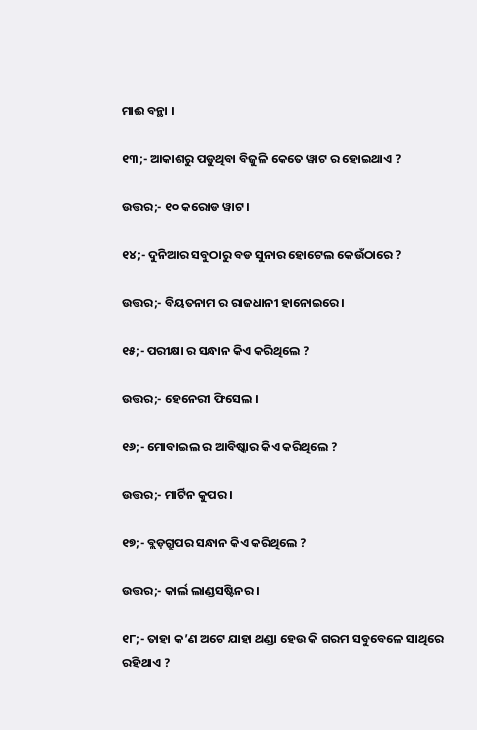ମାଈ ବନ୍ଥା ।

୧୩;- ଆକାଶରୁ ପଡୁଥିବା ବିଜୁଳି କେତେ ୱାଟ ର ହୋଇଥାଏ ?

ଉତ୍ତର;- ୧୦ କରୋଡ ୱାଟ ।

୧୪;- ଦୁନିଆର ସବୁଠାରୁ ବଡ ସୁନାର ହୋଟେଲ କେଉଁଠାରେ ?

ଉତ୍ତର;- ବିୟତନାମ ର ରାଜଧାନୀ ହାନୋଇରେ ।

୧୫;- ପରୀକ୍ଷା ର ସନ୍ଧାନ କିଏ କରିଥିଲେ ?

ଉତ୍ତର;- ହେନେରୀ ଫିସେଲ ।

୧୬;- ମୋବାଇଲ ର ଆବିଷ୍କାର କିଏ କରିଥିଲେ ?

ଉତ୍ତର;- ମାର୍ଟିନ କୁପର ।

୧୭;- ବ୍ଲଡ଼ଗ୍ରୁପର ସନ୍ଧାନ କିଏ କରିଥିଲେ ?

ଉତ୍ତର;- କାର୍ଲ ଲାଣ୍ଡସଷ୍ଟିନର ।

୧୮;- ତାହା କ’ଣ ଅଟେ ଯାହା ଥଣ୍ଡା ହେଉ କି ଗରମ ସବୁବେଳେ ସାଥିରେ ରହିଥାଏ ?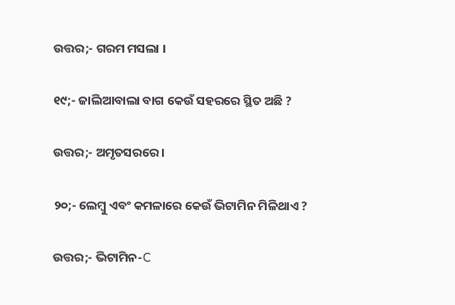ଉତ୍ତର;- ଗରମ ମସଲା ।

୧୯;- ଜାଲିଆବାଲା ବାଗ କେଉଁ ସହରରେ ସ୍ଥିତ ଅଛି ?

ଉତ୍ତର;- ଅମୃତସରରେ ।

୨୦;- ଲେମ୍ବୁ ଏବଂ କମଳାରେ କେଉଁ ଭିଟାମିନ ମିଳିଥାଏ ?

ଉତ୍ତର;- ଭିଟାମିନ-C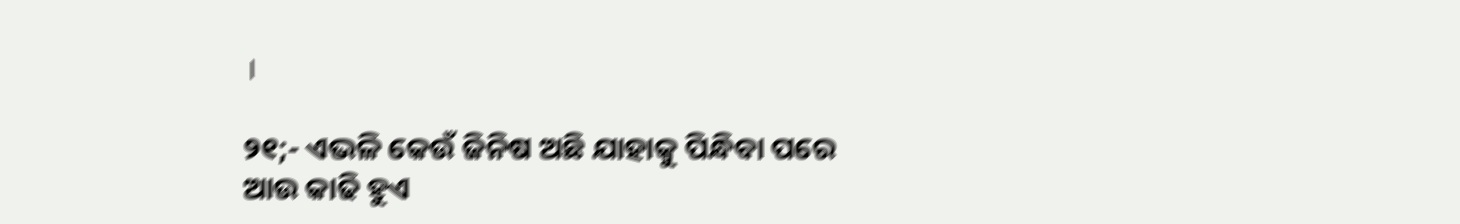।

୨୧;- ଏଭଳି କେଉଁ ଜିନିଷ ଅଛି ଯାହାକୁ ପିନ୍ଧିବା ପରେ ଆଉ କାଢି ହୁଏ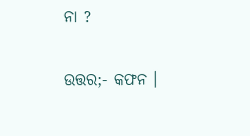ନା ?

ଉତ୍ତର;- କଫନ ।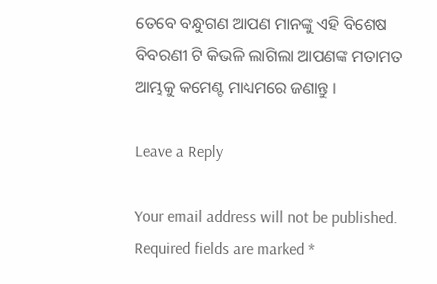ତେବେ ବନ୍ଧୁଗଣ ଆପଣ ମାନଙ୍କୁ ଏହି ବିଶେଷ ବିବରଣୀ ଟି କିଭଳି ଲାଗିଲା ଆପଣଙ୍କ ମତାମତ ଆମ୍ଭକୁ କମେଣ୍ଟ ମାଧ୍ୟମରେ ଜଣାନ୍ତୁ ।

Leave a Reply

Your email address will not be published. Required fields are marked *